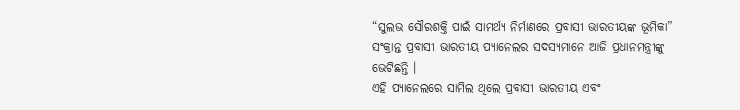“ସୁଲଭ ସୌରଶକ୍ତି ପାଇଁ ସାମର୍ଥ୍ୟ ନିର୍ମାଣରେ ପ୍ରବାସୀ ଭାରତୀୟଙ୍କ ଭୂମିକା” ସଂକ୍ରାନ୍ତ ପ୍ରବାସୀ ଭାରତୀୟ ପ୍ୟାନେଲର ସଦସ୍ୟମାନେ ଆଜି ପ୍ରଧାନମନ୍ତ୍ରୀଙ୍କୁ ଭେଟିଛନ୍ତି ।
ଏହି ପ୍ୟାନେଲରେ ସାମିଲ ଥିଲେ ପ୍ରବାସୀ ଭାରତୀୟ ଏବଂ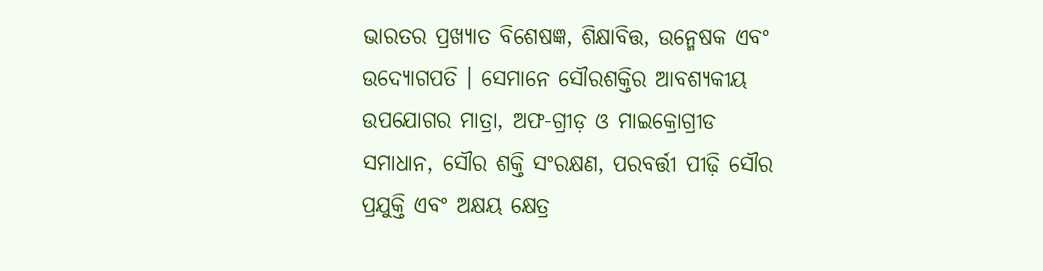ଭାରତର ପ୍ରଖ୍ୟାତ ବିଶେଷଜ୍ଞ, ଶିକ୍ଷାବିତ୍ତ, ଉନ୍ମେଷକ ଏବଂ ଉଦ୍ୟୋଗପତି । ସେମାନେ ସୌରଶକ୍ତିର ଆବଶ୍ୟକୀୟ ଉପଯୋଗର ମାତ୍ରା, ଅଫ-ଗ୍ରୀଡ଼ ଓ ମାଇକ୍ରୋଗ୍ରୀଡ ସମାଧାନ, ସୌର ଶକ୍ତି ସଂରକ୍ଷଣ, ପରବର୍ତ୍ତୀ ପୀଢ଼ି ସୌର ପ୍ରଯୁକ୍ତି ଏବଂ ଅକ୍ଷୟ କ୍ଷେତ୍ର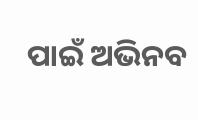ପାଇଁ ଅଭିନବ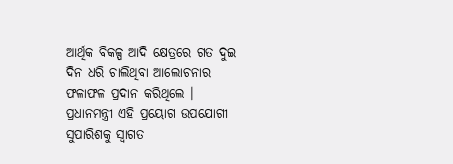ଆର୍ଥିକ ବିକଳ୍ପ ଆଦି କ୍ଷେତ୍ରରେ ଗତ ଦୁଇ ଦିନ ଧରି ଚାଲିଥିବା ଆଲୋଚନାର ଫଳାଫଳ ପ୍ରଦାନ କରିଥିଲେ ।
ପ୍ରଧାନମନ୍ତ୍ରୀ ଏହି ପ୍ରୟୋଗ ଉପଯୋଗୀ ସୁପାରିଶକୁ ସ୍ୱାଗତ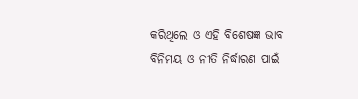କରିଥିଲେ ଓ ଏହି ବିଶେଷଜ୍ଞ ଭାବ ବିନିମୟ ଓ ନୀତି ନିର୍ଦ୍ଧାରଣ ପାଇଁ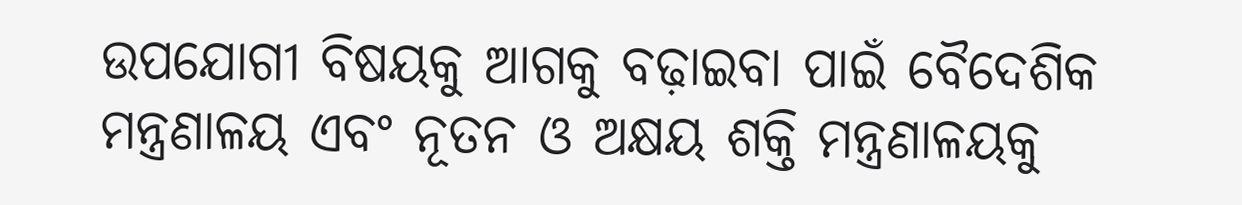ଉପଯୋଗୀ ବିଷୟକୁ ଆଗକୁ ବଢ଼ାଇବା ପାଇଁ ବୈଦେଶିକ ମନ୍ତ୍ରଣାଳୟ ଏବଂ ନୂତନ ଓ ଅକ୍ଷୟ ଶକ୍ତି ମନ୍ତ୍ରଣାଳୟକୁ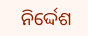ନିର୍ଦ୍ଦେଶ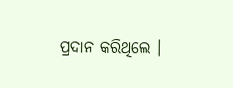ପ୍ରଦାନ କରିଥିଲେ ।